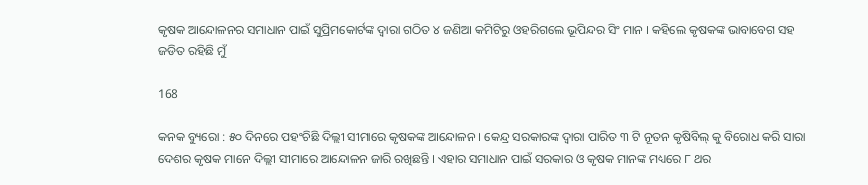କୃଷକ ଆନ୍ଦୋଳନର ସମାଧାନ ପାଇଁ ସୁପ୍ରିମକୋର୍ଟଙ୍କ ଦ୍ୱାରା ଗଠିତ ୪ ଜଣିଆ କମିଟିରୁ ଓହରିଗଲେ ଭୂପିନ୍ଦର ସିଂ ମାନ । କହିଲେ କୃଷକଙ୍କ ଭାବାବେଗ ସହ ଜଡିତ ରହିଛି ମୁଁ

168

କନକ ବ୍ୟୁରୋ : ୫୦ ଦିନରେ ପହଂଚିଛି ଦିଲ୍ଲୀ ସୀମାରେ କୃଷକଙ୍କ ଆନ୍ଦୋଳନ । କେନ୍ଦ୍ର ସରକାରଙ୍କ ଦ୍ୱାରା ପାରିତ ୩ ଟି ନୂତନ କୃଷିବିଲ୍ କୁ ବିରୋଧ କରି ସାରା ଦେଶର କୃଷକ ମାନେ ଦିଲ୍ଲୀ ସୀମାରେ ଆନ୍ଦୋଳନ ଜାରି ରଖିଛନ୍ତି । ଏହାର ସମାଧାନ ପାଇଁ ସରକାର ଓ କୃଷକ ମାନଙ୍କ ମଧ୍ୟରେ ୮ ଥର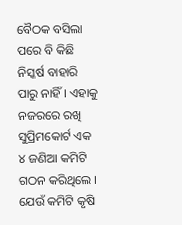ବୈଠକ ବସିଲା ପରେ ବି କିଛି ନିସ୍କର୍ଷ ବାହାରି ପାରୁ ନାହିଁ । ଏହାକୁ ନଜରରେ ରଖି ସୁପ୍ରିମକୋର୍ଟ ଏକ ୪ ଜଣିଆ କମିଟି ଗଠନ କରିଥିଲେ । ଯେଉଁ କମିଟି କୃଷି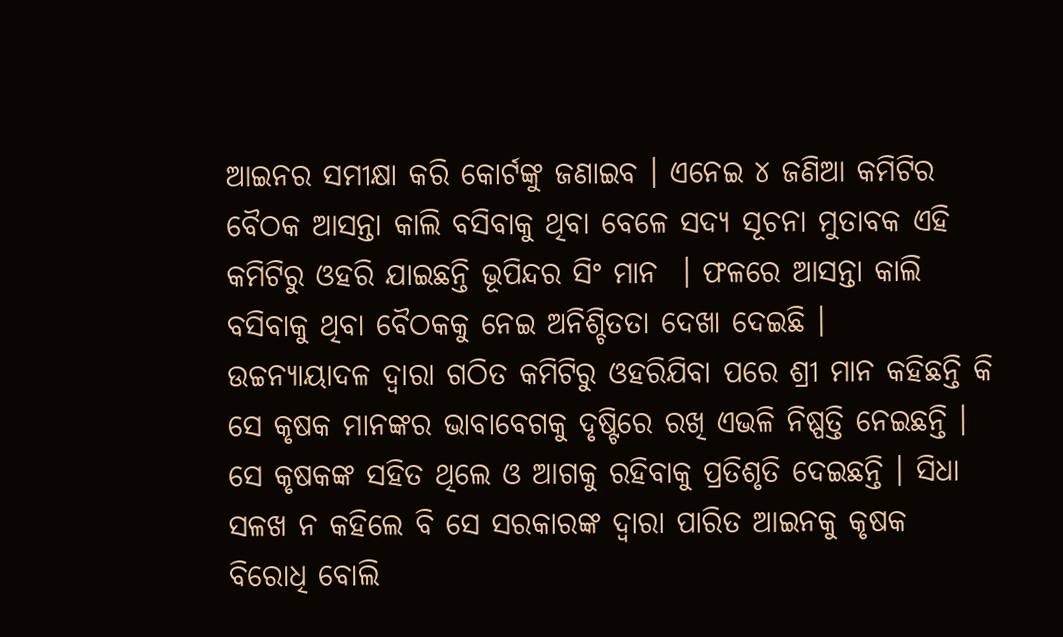ଆଇନର ସମୀକ୍ଷା କରି କୋର୍ଟଙ୍କୁ ଜଣାଇବ । ଏନେଇ ୪ ଜଣିଆ କମିଟିର ବୈଠକ ଆସନ୍ତା କାଲି ବସିବାକୁ ଥିବା ବେଳେ ସଦ୍ୟ ସୂଚନା ମୁତାବକ ଏହି କମିଟିରୁ ଓହରି ଯାଇଛନ୍ତି ଭୂପିନ୍ଦର ସିଂ ମାନ  । ଫଳରେ ଆସନ୍ତା କାଲି ବସିବାକୁ ଥିବା ବୈଠକକୁ ନେଇ ଅନିଶ୍ଚିତତା ଦେଖା ଦେଇଛି ।
ଉଚ୍ଚନ୍ୟାୟାଦଳ ଦ୍ୱାରା ଗଠିତ କମିଟିରୁ ଓହରିଯିବା ପରେ ଶ୍ରୀ ମାନ କହିଛନ୍ତି କି ସେ କୃଷକ ମାନଙ୍କର ଭାବାବେଗକୁ ଦୃଷ୍ଟିରେ ରଖି ଏଭଳି ନିଷ୍ପତ୍ତି ନେଇଛନ୍ତି । ସେ କୃଷକଙ୍କ ସହିତ ଥିଲେ ଓ ଆଗକୁ ରହିବାକୁ ପ୍ରତିଶୃତି ଦେଇଛନ୍ତି । ସିଧା ସଳଖ ନ କହିଲେ ବି ସେ ସରକାରଙ୍କ ଦ୍ୱାରା ପାରିତ ଆଇନକୁ କୃଷକ ବିରୋଧି ବୋଲି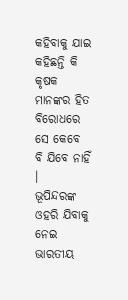କହିବାକୁ ଯାଇ କହିଛନ୍ତି କି କୃଷକ ମାନଙ୍କର ହିତ ବିରୋଧରେ ସେ କେବେ ବି ଯିବେ ନାହିଁ ।
ଭୂପିନ୍ଦରଙ୍କ ଓହରି ଯିବାକୁ ନେଇ ଭାରତୀୟ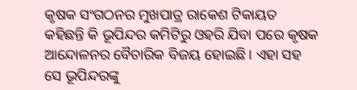କୃଷକ ସଂଗଠନର ମୁଖପାତ୍ର ରାକେଶ ଟିକାୟତ କହିଛନ୍ତି କି ଭୂପିନ୍ଦର କମିଟିରୁ ଓହରି ଯିବା ପରେ କୃଷକ ଆନ୍ଦୋଳନର ବୈଚାରିକ ବିଜୟ ହୋଇଛି । ଏହା ସହ ସେ ଭୂପିନ୍ଦରଙ୍କୁ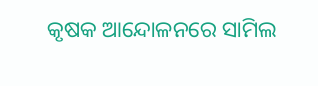କୃଷକ ଆନ୍ଦୋଳନରେ ସାମିଲ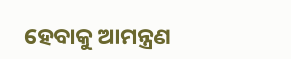ହେବାକୁ ଆମନ୍ତ୍ରଣ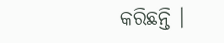କରିଛନ୍ତି ।